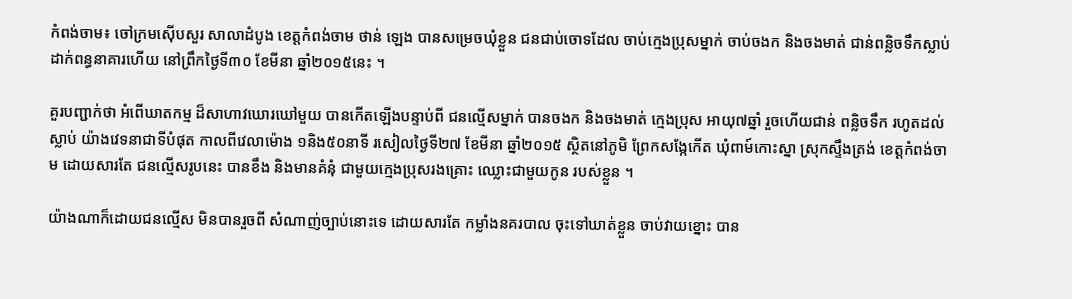កំពង់ចាម៖ ចៅក្រមស៊ើបសួរ សាលាដំបូង ខេត្តកំពង់ចាម ថាន់ ឡេង បានសម្រេចឃុំខ្លួន ជនជាប់ចោទដែល ចាប់កេ្មងប្រុសម្នាក់ ចាប់ចងក និងចងមាត់ ជាន់ពន្លិចទឹកស្លាប់ ដាក់ពន្ធនាគារហើយ នៅព្រឹកថ្ងៃទី៣០ ខែមីនា ឆ្នាំ២០១៥នេះ ។

គួរបញ្ជាក់ថា អំពើឃាតកម្ម ដ៏សាហាវឃោរឃៅមួយ បានកើតឡើងបន្ទាប់ពី ជនល្មើសម្នាក់ បានចងក និងចងមាត់ ក្មេងប្រុស អាយុ៧ឆ្នាំ រួចហើយជាន់ ពន្លិចទឹក រហូតដល់ស្លាប់ យ៉ាងវេទនាជាទីបំផុត កាលពីវេលាម៉ោង ១និង៥០នាទី រសៀលថ្ងៃទី២៧ ខែមីនា ឆ្នាំ២០១៥ ស្ថិតនៅភូមិ ព្រែកសង្កែកើត ឃុំពាម៍កោះស្នា ស្រុកស្ទឹងត្រង់ ខេត្តកំពង់ចាម ដោយសារតែ ជនល្មើសរូបនេះ បានខឹង និងមានគំនុំ ជាមួយក្មេងប្រុសរងគ្រោះ ឈ្លោះជាមួយកូន របស់ខ្លួន ។

យ៉ាងណាក៏ដោយជនល្មើស មិនបានរួចពី សំណាញ់ច្បាប់នោះទេ ដោយសារតែ កម្លាំងនគរបាល ចុះទៅឃាត់ខ្លួន ចាប់វាយខ្នោះ បាន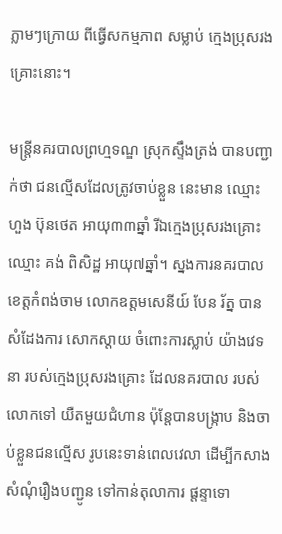ភ្លាមៗក្រោយ ពីធ្វើសកម្មភាព សម្លាប់ ក្មេងប្រុសរងគ្រោះនោះ។

មន្ត្រីនគរបាលព្រហ្មទណ្ឌ ស្រុកស្ទឹងត្រង់ បានបញ្ជាក់ថា ជនល្មើសដែលត្រូវចាប់ខ្លួន នេះមាន ឈ្មោះ ហួង ប៊ុនថេត អាយុ៣៣ឆ្នាំ រីឯក្មេងប្រុសរងគ្រោះ ឈ្មោះ គង់ ពិសិដ្ឋ អាយុ៧ឆ្នាំ។ ស្នងការនគរបាល ខេត្តកំពង់ចាម លោកឧត្តមសេនីយ៍ បែន រ័ត្ន បានសំដែងការ សោកស្តាយ ចំពោះការស្លាប់ យ៉ាងវេទនា របស់ក្មេងប្រុសរងគ្រោះ ដែលនគរបាល របស់លោកទៅ យឺតមួយជំហាន ប៉ុន្តែបានបង្ក្រាប និងចាប់ខ្លួនជនល្មើស រូបនេះទាន់ពេលវេលា ដើម្បីកសាង សំណុំរឿងបញ្ជូន ទៅកាន់តុលាការ ផ្តន្ទាទោ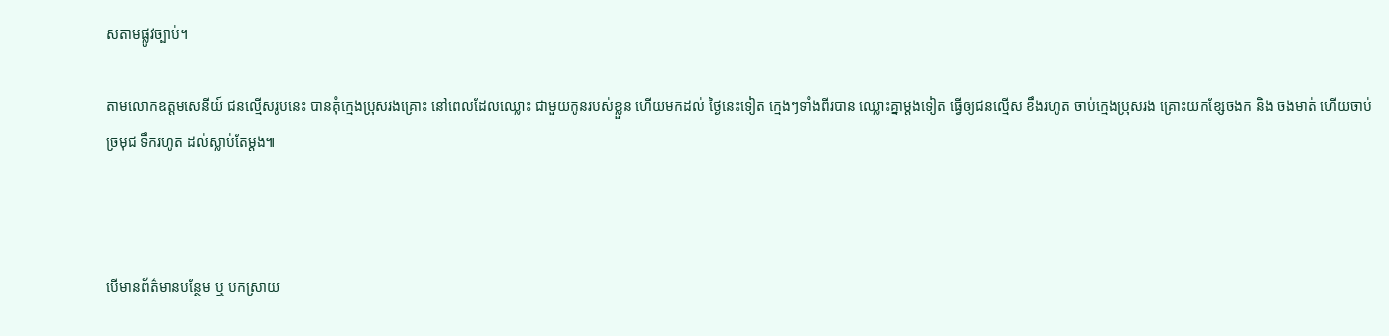សតាមផ្លូវច្បាប់។

តាមលោកឧត្តមសេនីយ៍ ជនល្មើសរូបនេះ បានគុំក្មេងប្រុសរងគ្រោះ នៅពេលដែលឈ្លោះ ជាមួយកូនរបស់ខ្លួន ហើយមកដល់ ថ្ងៃនេះទៀត ក្មេងៗទាំងពីរបាន ឈ្លោះគ្នាម្តងទៀត ធ្វើឲ្យជនល្មើស ខឹងរហូត ចាប់ក្មេងប្រុសរង គ្រោះយកខ្សែចងក និង ចងមាត់ ហើយចាប់ច្រមុជ ទឹករហូត ដល់ស្លាប់តែម្តង៕



បើមានព័ត៌មានបន្ថែម ឬ បកស្រាយ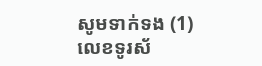សូមទាក់ទង (1) លេខទូរស័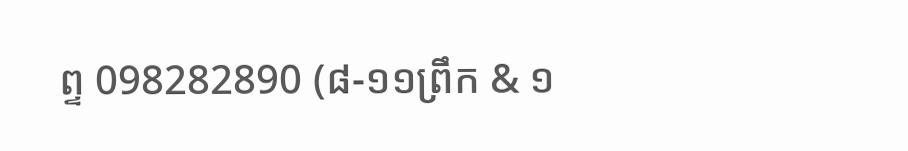ព្ទ 098282890 (៨-១១ព្រឹក & ១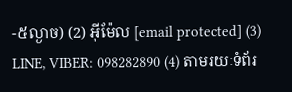-៥ល្ងាច) (2) អ៊ីម៉ែល [email protected] (3) LINE, VIBER: 098282890 (4) តាមរយៈទំព័រ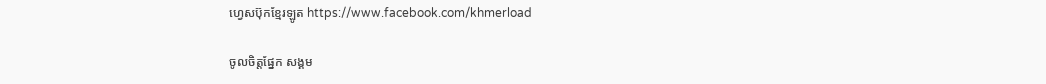ហ្វេសប៊ុកខ្មែរឡូត https://www.facebook.com/khmerload

ចូលចិត្តផ្នែក សង្គម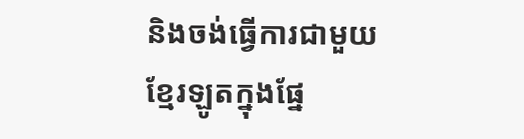និងចង់ធ្វើការជាមួយខ្មែរឡូតក្នុងផ្នែ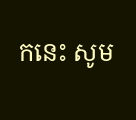កនេះ សូម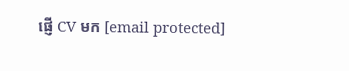ផ្ញើ CV មក [email protected]